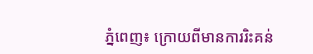ភ្នំពេញ៖ ក្រោយពីមានការរិះគន់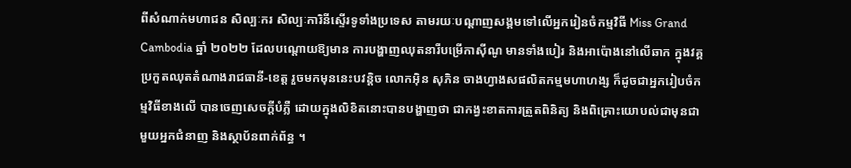ពីសំណាក់មហាជន សិល្បៈករ សិល្បៈការិនីស្ទើរទូទាំងប្រទេស តាមរយៈបណ្ដាញសង្គមទៅលើអ្នករៀនចំកម្មវិធី Miss Grand Cambodia ឆ្នាំ ២០២២ ដែលបណ្ដោយឱ្យមាន ការបង្ហាញឈុតនារីបម្រើកាស៊ីណូ មានទាំងបៀរ និងអាប៉ោងនៅលើឆាក ក្នុងវគ្គប្រកួតឈុតតំណាងរាជធានី-ខេត្ត រួចមកមុននេះបវន្តិច លោកអ៊ិន សុភិន ចាងហ្វាងសផលិតកម្មមហាហង្ស ក៏ដូចជាអ្នករៀបចំកម្មវិធីខាងលើ បានចេញសេចក្ដីបំភ្លឺ ដោយក្នុងលិខិតនោះបានបង្ហាញថា ជាកង្វះខាតការត្រួតពិនិត្យ និងពិគ្រោះយោបល់ជាមុនជាមួយអ្នកជំនាញ និងស្ថាប័នពាក់ព័ន្ធ ។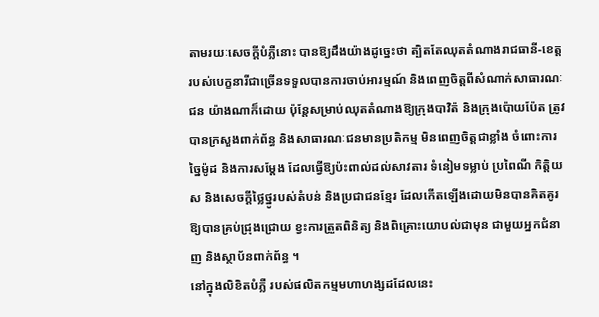តាមរយៈសេចក្ដីបំភ្លឺនោះ បានឱ្យដឹងយ៉ាងដូច្នេះថា ត្បិតតែឈុតតំណាងរាជធានី-ខេត្ត របស់បេក្ខនារីជាច្រើនទទួលបានការចាប់អារម្មណ៍ និងពេញចិត្តពីសំណាក់សាធារណៈជន យ៉ាងណាក៏ដោយ ប៉ុន្តែសម្រាប់ឈុតតំណាងឱ្យក្រុងបាវិត៉ និងក្រុងប៉ោយប៉ែត ត្រូវបានក្រសួងពាក់ព័ន្ធ និងសាធារណៈជនមានប្រតិកម្ម មិនពេញចិត្តជាខ្លាំង ចំពោះការច្នៃម៉ូដ និងការសម្ដែង ដែលធ្វើឱ្យប៉ះពាល់ដល់សាវតារ ទំនៀមទម្លាប់ ប្រពៃណី កិត្តិយស និងសេចក្ដីថ្លៃថ្នូរបស់តំបន់ និងប្រជាជនខ្មែរ ដែលកើតឡើងដោយមិនបានគិតគូរឱ្យបានគ្រប់ជ្រុងជ្រោយ ខ្វះការត្រួតពិនិត្យ និងពិគ្រោះយោបល់ជាមុន ជាមួយអ្នកជំនាញ និងស្ថាប័នពាក់ព័ន្ធ ។
នៅក្នុងលិខិតបំភ្លឺ របស់ផលិតកម្មមហាហង្សដដែលនេះ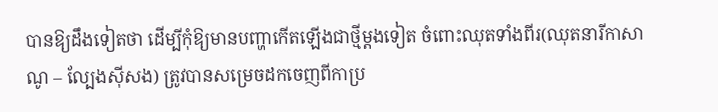បានឱ្យដឹងទៀតថា ដើម្បីកុំឱ្យមានបញ្ហាកើតឡើងជាថ្មីម្ដងទៀត ចំពោះឈុតទាំងពីរ(ឈុតនារីកាសាណូ – ល្បែងស៊ីសង) ត្រូវបានសម្រេចដកចេញពីកាប្រ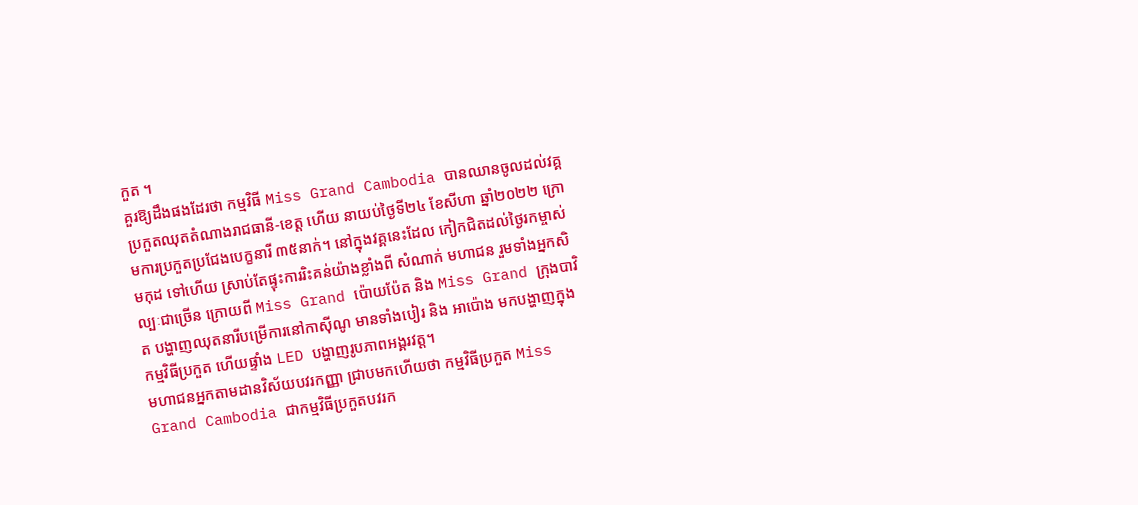កួត ។
គួរឱ្យដឹងផងដែរថា កម្មវិធី Miss Grand Cambodia បានឈានចូលដល់វគ្គ ប្រកួតឈុតតំណាងរាជធានី-ខេត្ត ហើយ នាយប់ថ្ងៃទី២៤ ខែសីហា ឆ្នាំ២០២២ ក្រោមការប្រកួតប្រជែងបេក្ខនារី ៣៥នាក់។ នៅក្នុងវគ្គនេះដែល កៀកជិតដល់ថ្ងៃរកម្ចាស់មកុដ ទៅហើយ ស្រាប់តែផ្ទុះការរិះគន់យ៉ាងខ្លាំងពី សំណាក់ មហាជន រួមទាំងអ្នកសិល្បៈជាច្រើន ក្រោយពី Miss Grand ប៉ោយប៉ែត និង Miss Grand ក្រុងបាវិត បង្ហាញឈុតនារីបម្រើការនៅកាស៊ីណូ មានទាំងបៀរ និង អាប៉ោង មកបង្ហាញក្នុងកម្មវិធីប្រកួត ហើយផ្ទាំង LED បង្ហាញរូបភាពអង្គរវត្ត។
មហាជនអ្នកតាមដានវិស័យបវរកញ្ញា ជ្រាបមកហើយថា កម្មវិធីប្រកួត Miss Grand Cambodia ជាកម្មវិធីប្រកួតបវរក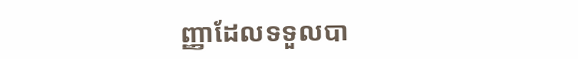ញ្ញាដែលទទួលបា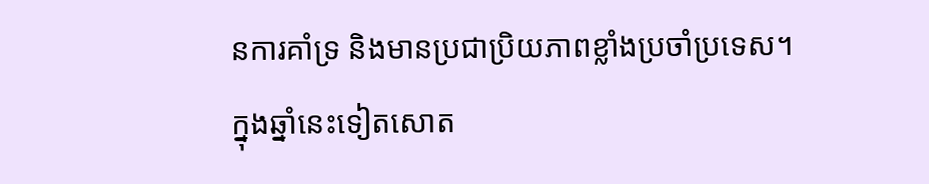នការគាំទ្រ និងមានប្រជាប្រិយភាពខ្លាំងប្រចាំប្រទេស។ ក្នុងឆ្នាំនេះទៀតសោត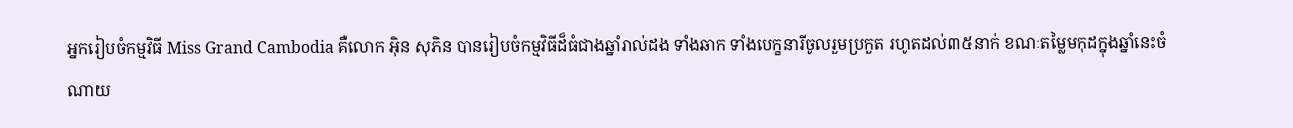អ្នករៀបចំកម្មវិធី Miss Grand Cambodia គឺលោក អ៊ិន សុភិន បានរៀបចំកម្មវិធីដ៏ធំជាងឆ្នាំរាល់ដង ទាំងឆាក ទាំងបេក្ខនារីចូលរួមប្រកួត រហូតដល់៣៥នាក់ ខណៈតម្លៃមកុដក្នុងឆ្នាំនេះចំណាយ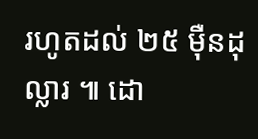រហូតដល់ ២៥ ម៉ឺនដុល្លារ ៕ ដោ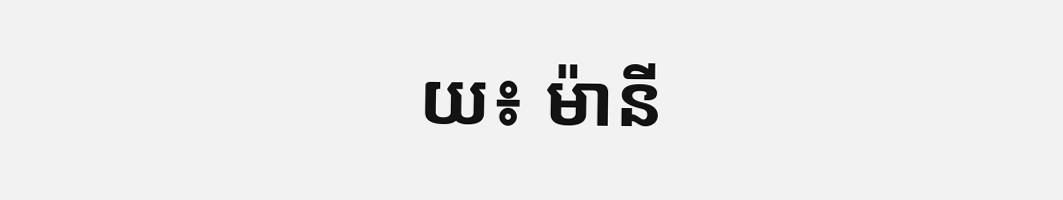យ៖ ម៉ានី